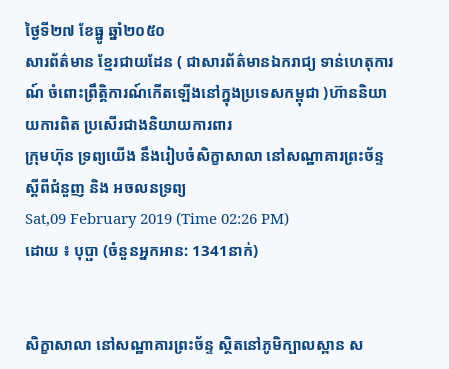ថ្ងៃទី២៧ ខែធ្នូ ឆ្នាំ២០៥០
សារព័ត៌មាន ខ្មែរជាយដែន ( ជាសារព័ត៌មានឯករាជ្យ ទាន់ហេតុការណ៍ ចំពោះព្រឹត្តិការណ៍កើតឡើងនៅក្នុងប្រទេសកម្ពុជា )ហ៊ាននិយាយការពិត ប្រសើរជាងនិយាយការពារ
ក្រុមហ៊ុន ទ្រព្យយើង នឹងរៀបចំសិក្ខាសាលា នៅសណ្ឋាគារព្រះច័ន្ទ ស្តីពីជំនួញ និង អចលនទ្រព្យ
Sat,09 February 2019 (Time 02:26 PM)
ដោយ ៖ បុប្ផា (ចំនួនអ្នកអាន: 1341នាក់)


សិក្ខាសាលា នៅសណ្ឋាគារព្រះច័ន្ទ ស្ថិតនៅភូមិក្បាលស្ពាន ស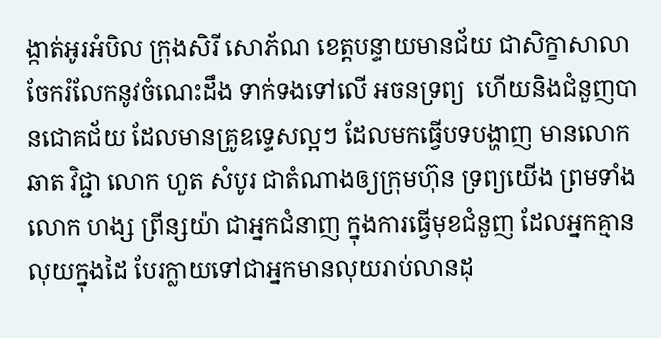ង្កាត់អូរអំបិល ក្រុងសិរី សោភ័ណ ខេត្តបន្ទាយមានជ័យ ជាសិក្ខាសាលា ចែករំលែកនូវចំណេះដឹង ទាក់ទងទៅលើ អចនទ្រព្យ  ហើយនិងជំនួញបានជោគជ័យ ដែលមានគ្រូឧទ្ទេសល្អៗ ដែលមកធ្វើបទបង្ហាញ មានលោក ឆាត វិជ្ជា លោក ហួត សំបូរ ជាតំណាងឲ្យក្រុមហ៊ុន ទ្រព្យយើង ព្រមទាំងលោក ហង្ស ព្រីន្សយ៉ា ជាអ្នកជំនាញ ក្នុងការធ្វើមុខជំនួញ ដែលអ្នកគ្មានលុយក្នុងដៃ បែរក្លាយទៅជាអ្នកមានលុយរាប់លានដុ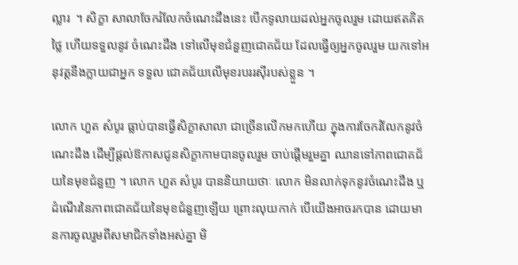ល្លារ  ។ សិក្ខា សាលាចែករំលែកចំណេះដឹងនេះ បើកទូលាយដល់អ្នកចូលរួម ដោយឥតគិតថ្លៃ ហើយទទួលនូវ ចំណេះដឹង ទៅលើមុខជំនួញជោគជ័យ ដែលធ្វើឲ្យអ្នកចូលរួម យកទៅអនុវត្តនឹងក្លាយជាអ្នក ទទួល ជោគជ័យលើមុខរបររស៊ីរបស់ខ្លួន ។

លោក ហួត សំបូរ ធ្លាប់បានធ្វើសិក្ខាសាលា ជាច្រើនលើកមកហើយ ក្នុងការចែករំលែកនូវចំណេះដឹង ដើម្បីផ្តល់ឱកាសជូនសិក្ខាកាមបានចូលរួម ចាប់ផ្តើមរួមគ្នា ឈានទៅភាពជោគជ័យនៃមុខជំនួញ ។ លោក ហួត សំបូរ បាននិយាយថាៈ លោក មិនលាក់ទុកនូវចំណេះដឹង ឬ ដំណើរនៃភាពជោគជ័យនៃមុខជំនួញឡើយ ព្រោះលុយកាក់ បើយើងអាចរកបាន ដោយមានការចូលរួមពីសមាជិកទាំងអស់គ្នា មិ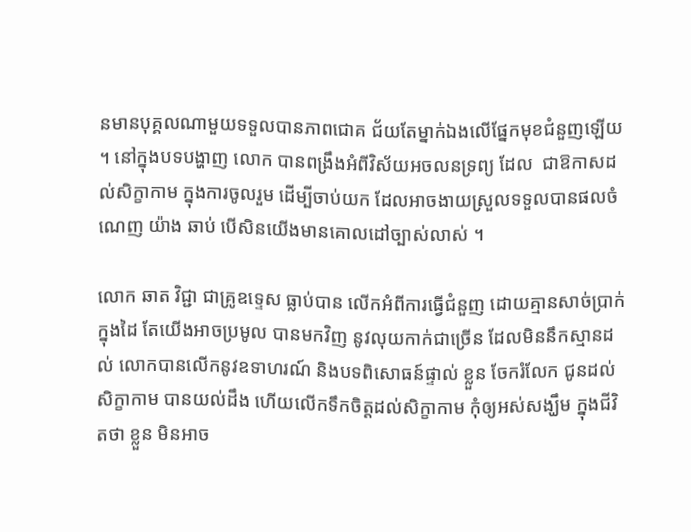នមានបុគ្គលណាមួយទទួលបានភាពជោគ ជ័យតែម្នាក់ឯងលើផ្នែកមុខជំនួញឡើយ ។ នៅក្នុងបទបង្ហាញ លោក បានពង្រឹងអំពីវិស័យអចលនទ្រព្យ ដែល  ជាឱកាសដល់សិក្ខាកាម ក្នុងការចូលរួម ដើម្បីចាប់យក ដែលអាចងាយស្រួលទទួលបានផលចំណេញ យ៉ាង ឆាប់ បើសិនយើងមានគោលដៅច្បាស់លាស់ ។

លោក ឆាត វិជ្ជា ជាគ្រូឧទ្ទេស ធ្លាប់បាន លើកអំពីការធ្វើជំនួញ ដោយគ្មានសាច់ប្រាក់ក្នុងដៃ តែយើងអាចប្រមូល បានមកវិញ នូវលុយកាក់ជាច្រើន ដែលមិននឹកស្មានដល់ លោកបានលើកនូវឧទាហរណ៍ និងបទពិសោធន៍ផ្ទាល់ ខ្លួន ចែករំលែក ជូនដល់សិក្ខាកាម បានយល់ដឹង ហើយលើកទឹកចិត្តដល់សិក្ខាកាម កុំឲ្យអស់សង្ឃឹម ក្នុងជីវិតថា ខ្លួន មិនអាច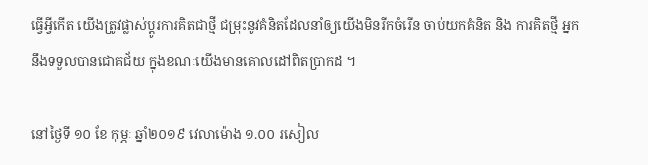ធ្វើអ្វីកើត យើងត្រូវផ្លាស់ប្តូរការគិតជាថ្មី ជម្រុះនូវគំនិតដែលនាំឲ្យយើងមិនរីកចំរើន ចាប់យកគំនិត និង ការគិតថ្មី អ្នកនឹងទទួលបានជោគជ័យ ក្នុងខណៈយើងមានគោលដៅពិតប្រាកដ ។

នៅថ្ងៃទី ១០ ខែ កុម្ភៈ ឆ្នាំ២០១៩ វេលាម៉ោង ១.០០ រសៀល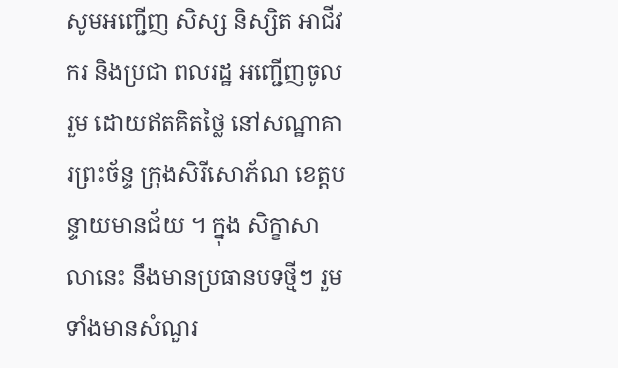សូមអញ្ជើញ សិស្ស និស្សិត អាជីវករ និងប្រជា ពលរដ្ឋ អញ្ជើញចូលរួម ដោយឥតគិតថ្លៃ នៅសណ្ឋាគារព្រះច័ន្ទ ក្រុងសិរីសោភ័ណ ខេត្តបន្ទាយមានជ័យ ។ ក្នុង សិក្ខាសាលានេះ នឹងមានប្រធានបទថ្មីៗ រួមទាំងមានសំណួរ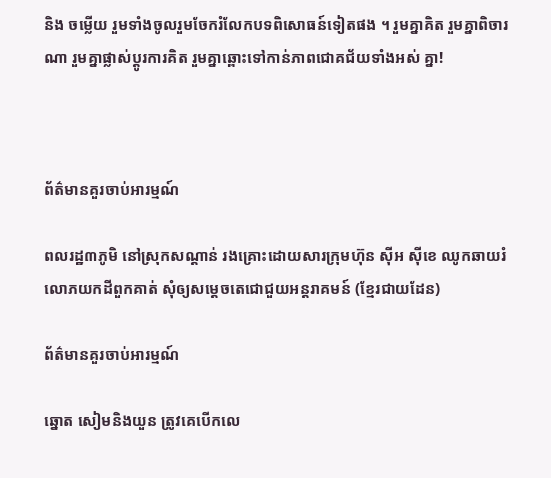និង ចម្លើយ រួមទាំងចូលរួមចែករំលែកបទពិសោធន៍ទៀតផង ។ រួមគ្នាគិត រួមគ្នាពិចារណា រួមគ្នាផ្លាស់ប្តូរការគិត រួមគ្នាឆ្ពោះទៅកាន់ភាពជោគជ័យទាំងអស់ គ្នា!



ព័ត៌មានគួរចាប់អារម្មណ៍

ពលរដ្ឋ៣ភូមិ នៅស្រុកសណ្ដាន់ រងគ្រោះដោយសារក្រុមហ៊ុន ស៊ីអ ស៊ីខេ ឈូកឆាយរំលោភយកដីពួកគាត់ សុំឲ្យសម្ដេចតេជោជួយអន្តរាគមន៍ (ខ្មែរជាយដែន)

ព័ត៌មានគួរចាប់អារម្មណ៍

ឆ្នោត សៀមនិងយួន ត្រូវគេបើកលេ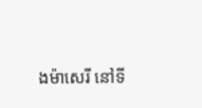ងម៉ាសេរី នៅទី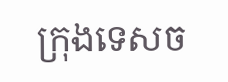ក្រុងទេសច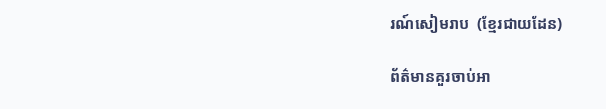រណ៍សៀមរាប  (ខ្មែរជាយដែន)

ព័ត៌មានគួរចាប់អា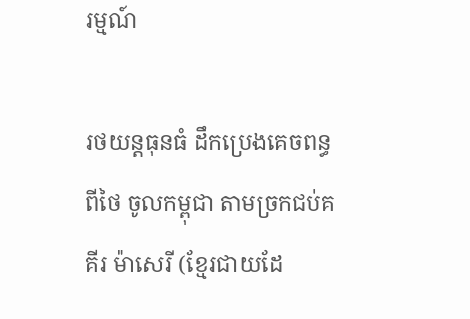រម្មណ៍

រថយន្តធុនធំ ដឹកប្រេងគេចពន្ធ ពីថៃ ចូលកម្ពុជា តាមច្រកជប់គគីរ ម៉ាសេរី (ខ្មែរជាយដែ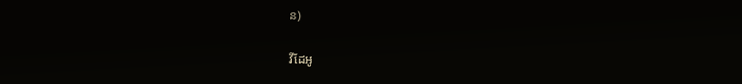ន)

វីដែអូ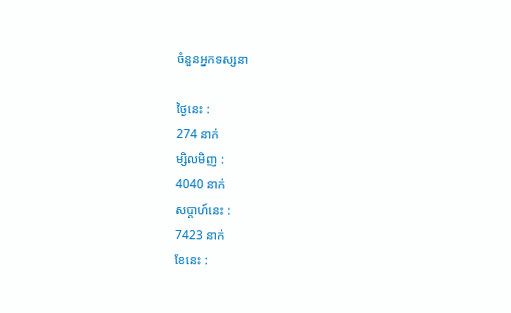ចំនួនអ្នកទស្សនា

ថ្ងៃនេះ :
274 នាក់
ម្សិលមិញ :
4040 នាក់
សប្តាហ៍នេះ :
7423 នាក់
ខែនេះ :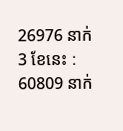26976 នាក់
3 ខែនេះ :
60809 នាក់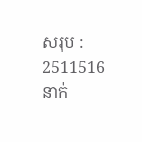សរុប :
2511516 នាក់